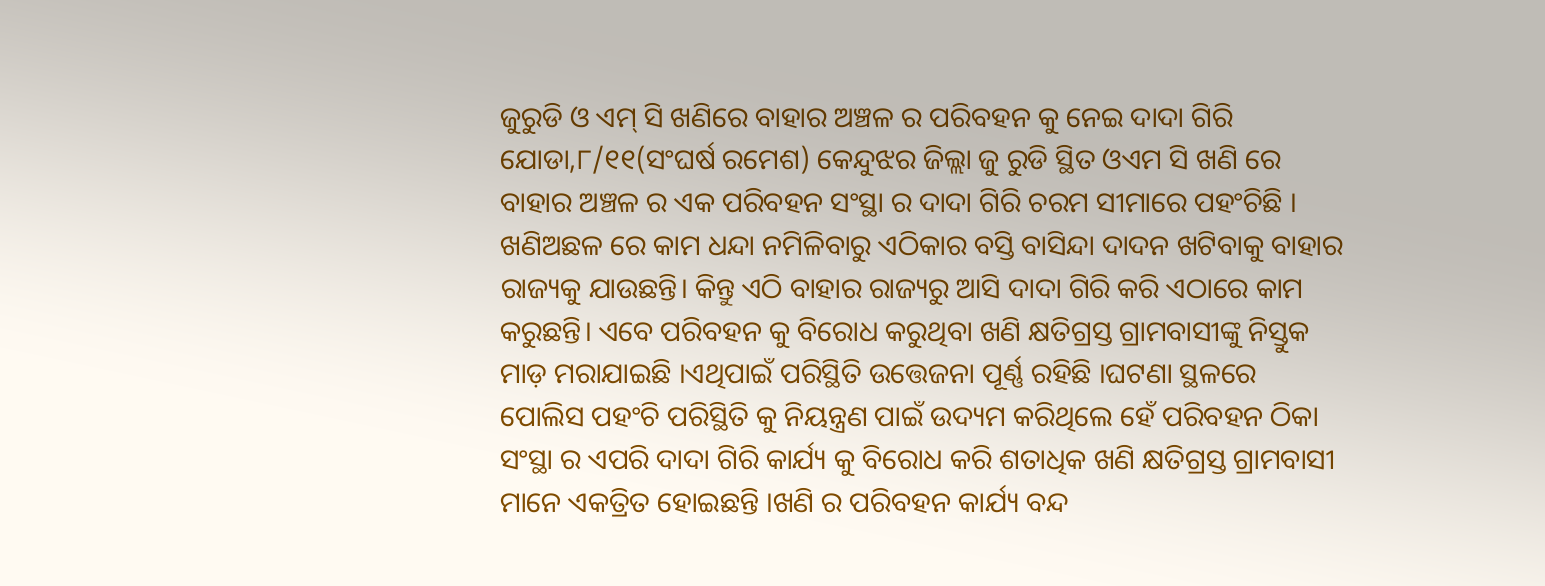ଜୁରୁଡି ଓ ଏମ୍ ସି ଖଣିରେ ବାହାର ଅଞ୍ଚଳ ର ପରିବହନ କୁ ନେଇ ଦାଦା ଗିରି
ଯୋଡା,୮/୧୧(ସଂଘର୍ଷ ରମେଶ) କେନ୍ଦୁଝର ଜିଲ୍ଲା ଜୁ ରୁଡି ସ୍ଥିତ ଓଏମ ସି ଖଣି ରେ ବାହାର ଅଞ୍ଚଳ ର ଏକ ପରିବହନ ସଂସ୍ଥା ର ଦାଦା ଗିରି ଚରମ ସୀମାରେ ପହଂଚିଛି । ଖଣିଅଛଳ ରେ କାମ ଧନ୍ଦା ନମିଳିବାରୁ ଏଠିକାର ବସ୍ତି ବାସିନ୍ଦା ଦାଦନ ଖଟିବାକୁ ବାହାର ରାଜ୍ୟକୁ ଯାଉଛନ୍ତି। କିନ୍ତୁ ଏଠି ବାହାର ରାଜ୍ୟରୁ ଆସି ଦାଦା ଗିରି କରି ଏଠାରେ କାମ କରୁଛନ୍ତି। ଏବେ ପରିବହନ କୁ ବିରୋଧ କରୁଥିବା ଖଣି କ୍ଷତିଗ୍ରସ୍ତ ଗ୍ରାମବାସୀଙ୍କୁ ନିସ୍ତୁକ ମାଡ଼ ମରାଯାଇଛି ।ଏଥିପାଇଁ ପରିସ୍ଥିତି ଉତ୍ତେଜନା ପୂର୍ଣ୍ଣ ରହିଛି ।ଘଟଣା ସ୍ଥଳରେ ପୋଲିସ ପହଂଚି ପରିସ୍ଥିତି କୁ ନିୟନ୍ତ୍ରଣ ପାଇଁ ଉଦ୍ୟମ କରିଥିଲେ ହେଁ ପରିବହନ ଠିକା ସଂସ୍ଥା ର ଏପରି ଦାଦା ଗିରି କାର୍ଯ୍ୟ କୁ ବିରୋଧ କରି ଶତାଧିକ ଖଣି କ୍ଷତିଗ୍ରସ୍ତ ଗ୍ରାମବାସୀ ମାନେ ଏକତ୍ରିତ ହୋଇଛନ୍ତି ।ଖଣି ର ପରିବହନ କାର୍ଯ୍ୟ ବନ୍ଦ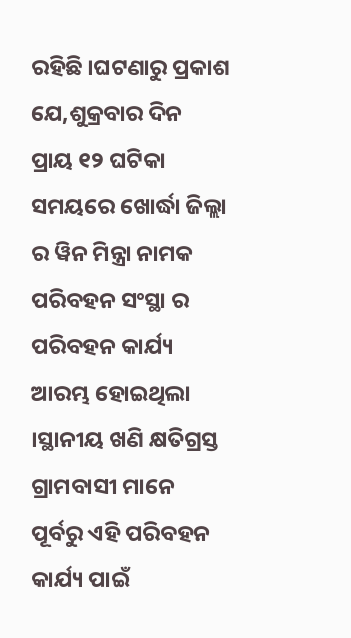ରହିଛି ।ଘଟଣାରୁ ପ୍ରକାଶ ଯେ,ଶୁକ୍ରବାର ଦିନ ପ୍ରାୟ ୧୨ ଘଟିକା ସମୟରେ ଖୋର୍ଦ୍ଧା ଜିଲ୍ଲା ର ୱିନ ମିନ୍ତ୍ରା ନାମକ ପରିବହନ ସଂସ୍ଥା ର ପରିବହନ କାର୍ଯ୍ୟ ଆରମ୍ଭ ହୋଇଥିଲା ।ସ୍ଥାନୀୟ ଖଣି କ୍ଷତିଗ୍ରସ୍ତ ଗ୍ରାମବାସୀ ମାନେ ପୂର୍ବରୁ ଏହି ପରିବହନ କାର୍ଯ୍ୟ ପାଇଁ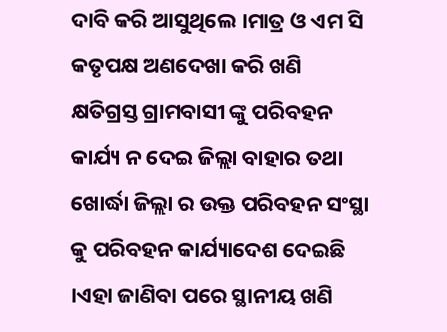ଦାବି କରି ଆସୁଥିଲେ ।ମାତ୍ର ଓ ଏମ ସି କତୃପକ୍ଷ ଅଣଦେଖା କରି ଖଣି କ୍ଷତିଗ୍ରସ୍ତ ଗ୍ରାମବାସୀ ଙ୍କୁ ପରିବହନ କାର୍ଯ୍ୟ ନ ଦେଇ ଜିଲ୍ଲା ବାହାର ତଥା ଖୋର୍ଦ୍ଧା ଜିଲ୍ଲା ର ଉକ୍ତ ପରିବହନ ସଂସ୍ଥା କୁ ପରିବହନ କାର୍ଯ୍ୟାଦେଶ ଦେଇଛି ।ଏହା ଜାଣିବା ପରେ ସ୍ଥାନୀୟ ଖଣି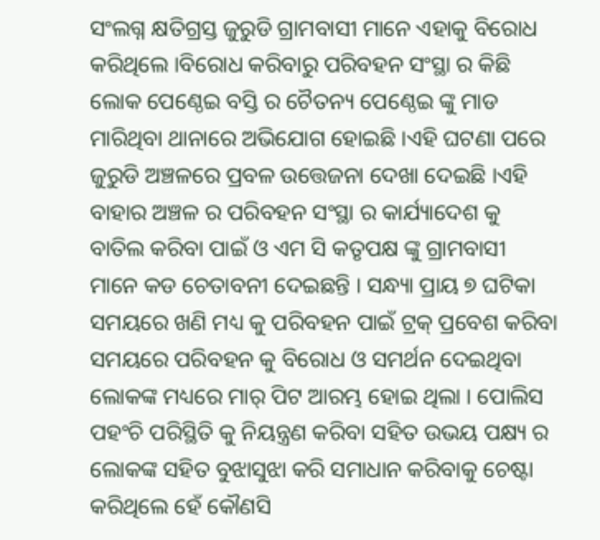ସଂଲଗ୍ନ କ୍ଷତିଗ୍ରସ୍ତ ଜୁରୁଡି ଗ୍ରାମବାସୀ ମାନେ ଏହାକୁ ବିରୋଧ କରିଥିଲେ ।ବିରୋଧ କରିବାରୁ ପରିବହନ ସଂସ୍ଥା ର କିଛି ଲୋକ ପେଣ୍ଠେଇ ବସ୍ତି ର ଚୈତନ୍ୟ ପେଣ୍ଠେଇ ଙ୍କୁ ମାଡ ମାରିଥିବା ଥାନାରେ ଅଭିଯୋଗ ହୋଇଛି ।ଏହି ଘଟଣା ପରେ ଜୁରୁଡି ଅଞ୍ଚଳରେ ପ୍ରବଳ ଉତ୍ତେଜନା ଦେଖା ଦେଇଛି ।ଏହି ବାହାର ଅଞ୍ଚଳ ର ପରିବହନ ସଂସ୍ଥା ର କାର୍ଯ୍ୟାଦେଶ କୁ ବାତିଲ କରିବା ପାଇଁ ଓ ଏମ ସି କତୃପକ୍ଷ ଙ୍କୁ ଗ୍ରାମବାସୀ ମାନେ କଡ ଚେତାବନୀ ଦେଇଛନ୍ତି । ସନ୍ଧ୍ୟା ପ୍ରାୟ ୭ ଘଟିକା ସମୟରେ ଖଣି ମଧ୍ୟ କୁ ପରିବହନ ପାଇଁ ଟ୍ରକ୍ ପ୍ରବେଶ କରିବା ସମୟରେ ପରିବହନ କୁ ବିରୋଧ ଓ ସମର୍ଥନ ଦେଇଥିବା ଲୋକଙ୍କ ମଧ୍ୟରେ ମାର୍ ପିଟ ଆରମ୍ଭ ହୋଇ ଥିଲା । ପୋଲିସ ପହଂଚି ପରିସ୍ଥିତି କୁ ନିୟନ୍ତ୍ରଣ କରିବା ସହିତ ଉଭୟ ପକ୍ଷ୍ୟ ର ଲୋକଙ୍କ ସହିତ ବୁଝାସୁଝା କରି ସମାଧାନ କରିବାକୁ ଚେଷ୍ଟା କରିଥିଲେ ହେଁ କୌଣସି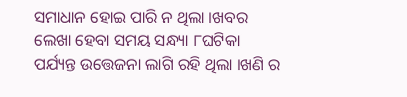ସମାଧାନ ହୋଇ ପାରି ନ ଥିଲା ।ଖବର ଲେଖା ହେବା ସମୟ ସନ୍ଧ୍ୟା ୮ଘଟିକା ପର୍ଯ୍ୟନ୍ତ ଉତ୍ତେଜନା ଲାଗି ରହି ଥିଲା ।ଖଣି ର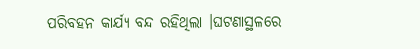ପରିବହନ କାର୍ଯ୍ୟ ବନ୍ଦ ରହିଥିଲା ।ଘଟଣାସ୍ଥଳରେ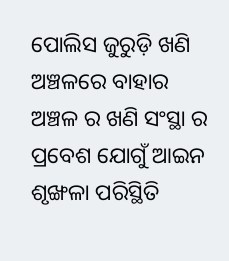ପୋଲିସ ଜୁରୁଡ଼ି ଖଣି ଅଞ୍ଚଳରେ ବାହାର ଅଞ୍ଚଳ ର ଖଣି ସଂସ୍ଥା ର ପ୍ରବେଶ ଯୋଗୁଁ ଆଇନ ଶୃଙ୍ଖଳା ପରିସ୍ଥିତି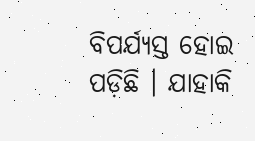ବିପର୍ଯ୍ୟସ୍ତ ହୋଇ ପଡ଼ିଛି । ଯାହାକି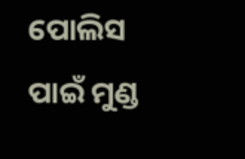ପୋଲିସ ପାଇଁ ମୁଣ୍ଡ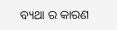ବ୍ୟଥା ର କାରଣ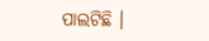ପାଲଟିଛି ।